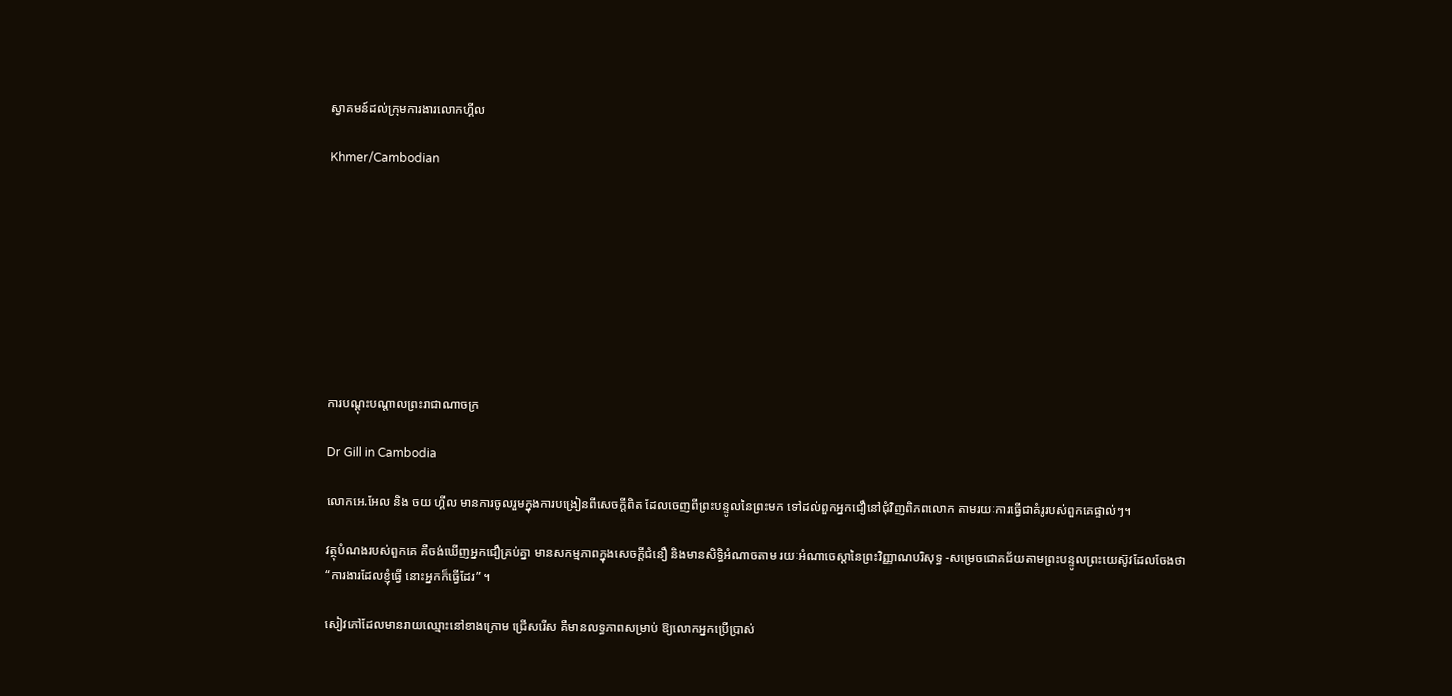ស្វាគមន៍ដល់ក្រុមការងារលោកហ្គីល

Khmer/Cambodian









ការបណ្តុះបណ្តាលព្រះរាជាណាចក្រ

Dr Gill in Cambodia

លោកអេ.អែល និង ចយ ហ្គីល មានការចូលរួមក្នុងការបង្រៀនពីសេចក្តីពិត ដែលចេញពីព្រះបន្ទូលនៃព្រះមក ទៅដល់ពួកអ្នកជឿនៅជុំវិញពិភពលោក តាមរយៈការធ្វើជាគំរូរបស់ពួកគេផ្ទាល់ៗ។

វត្ថុបំណងរបស់ពួកគេ គឺចង់ឃើញអ្នកជឿគ្រប់គ្នា មានសកម្មភាពក្នុងសេចក្តីជំនឿ និងមានសិទ្ធិអំណាចតាម រយៈអំណាចេស្តានៃព្រះវិញ្ញាណបរិសុទ្ធ -សម្រេចជោគជ័យតាមព្រះបន្ទូលព្រះយេស៊ូវដែលចែងថា “ការងារដែលខ្ញុំធ្វើ នោះអ្នកក៏ធ្វើដែរ” ។

សៀវភៅដែលមានរាយឈ្មោះនៅខាងក្រោម ជ្រើសរើស គឺមានលទ្ធភាពសម្រាប់ ឱ្យលោកអ្នកប្រើប្រាស់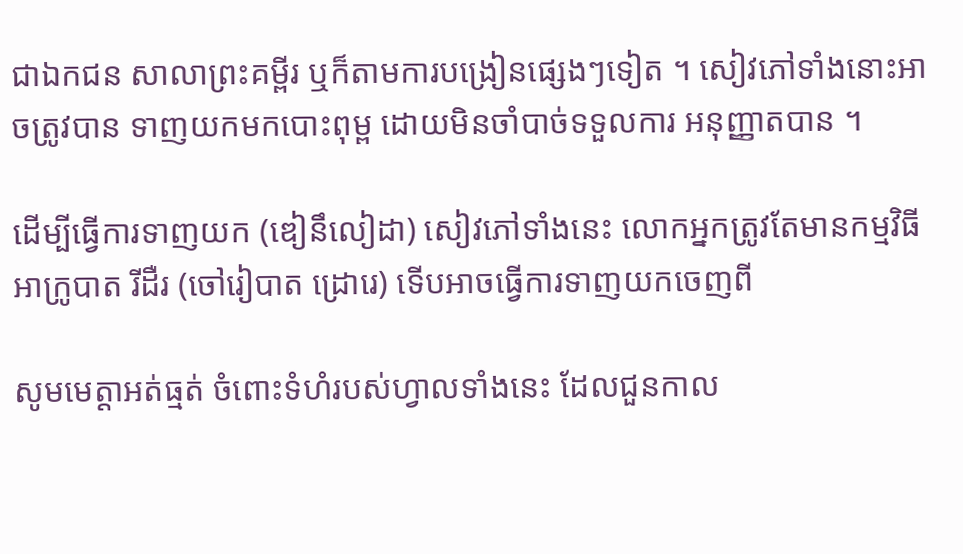ជាឯកជន សាលាព្រះគម្ពីរ ឬក៏តាមការបង្រៀនផ្សេងៗទៀត ។ សៀវភៅទាំងនោះអាចត្រូវបាន ទាញយកមកបោះពុម្ព ដោយមិនចាំបាច់ទទួលការ អនុញ្ញាតបាន ។

ដើម្បីធ្វើការទាញយក (ឌៀនឹលៀដា) សៀវភៅទាំងនេះ លោកអ្នកត្រូវតែមានកម្មវិធី អាក្រូបាត រីដឺរ (ចៅរៀបាត ដ្រោរេ) ទើបអាចធ្វើការទាញយកចេញពី

សូមមេត្តាអត់ធ្មត់ ចំពោះទំហំរបស់ហ្វាលទាំងនេះ ដែលជួនកាល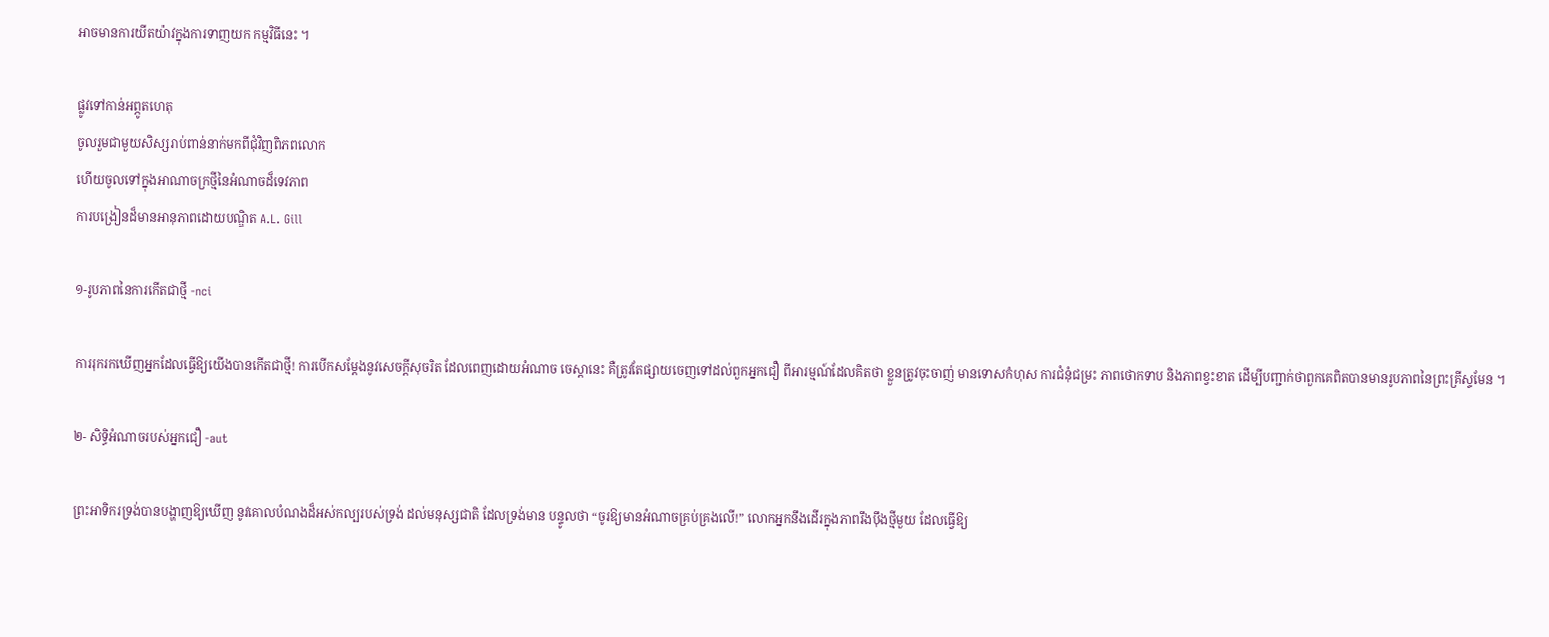អាចមានការយីតយ៉ាវក្នុងការទាញយក កម្មវិធីនេះ ។

ផ្លូវទៅកាន់អព្ភូតហេតុ
ចូលរួមជាមួយសិស្សរាប់ពាន់នាក់មកពីជុំវិញពិភពលោក
ហើយចូលទៅក្នុងអាណាចក្រថ្មីនៃអំណាចដ៏ទេវភាព
ការបង្រៀនដ៏មានអានុភាពដោយបណ្ឌិត A.L. Gill

១-រូបភាពនៃការកើតជាថ្មី -nci

ការរុករកឃើញអ្នកដែលធ្វើឱ្យយើងបានកើតជាថ្មី! ការបើកសម្តែងនូវសេចក្តីសុចរិត ដែលពេញដោយអំណាច ចេស្តានេះ គឺត្រូវតែផ្សាយចេញទៅដល់ពួកអ្នកជឿ ពីអារម្មណ៍ដែលគិតថា ខ្លួនត្រូវចុះចាញ់ មានទោសកំហុស ការជំនុំជម្រះ ភាពថោកទាប និងភាពខ្វះខាត ដើម្បីបញ្ជាក់ថាពួកគេពិតបានមានរូបភាពនៃព្រះគ្រីស្ទមែន ។

២- សិទ្ធិអំណាចរបស់អ្នកជឿ -aut

ព្រះអាទិករទ្រង់បានបង្ហាញឱ្យឃើញ នូវគោលបំណងដ៏អស់កល្បរបស់ទ្រង់ ដល់មនុស្សជាតិ ដែលទ្រង់មាន បន្ទូលថា “ចូរឱ្យមានអំណាចគ្រប់គ្រងលើ!” លោកអ្នកនឹងដើរក្នុងភាពរឹងប៉ឹងថ្មីមួយ ដែលធ្វើឱ្យ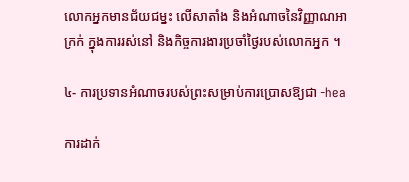លោកអ្នកមានជ័យជម្នះ លើសាតាំង និងអំណាចនៃវិញ្ញាណអាក្រក់ ក្នុងការរស់នៅ និងកិច្ចការងារប្រចាំថ្ងៃរបស់លោកអ្នក ។

៤- ការប្រទានអំណាចរបស់ព្រះសម្រាប់ការប្រោសឱ្យជា -hea

ការដាក់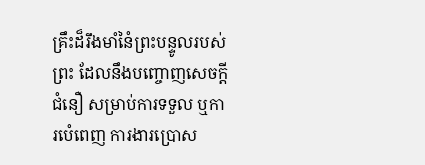គ្រឹះដ៏រឹងមាំនៃំព្រះបន្ទូលរបស់ព្រះ ដែលនឹងបញ្ចោញសេចក្តីជំនឿ សម្រាប់ការទទួល ឬការបំេពេញ ការងារប្រោស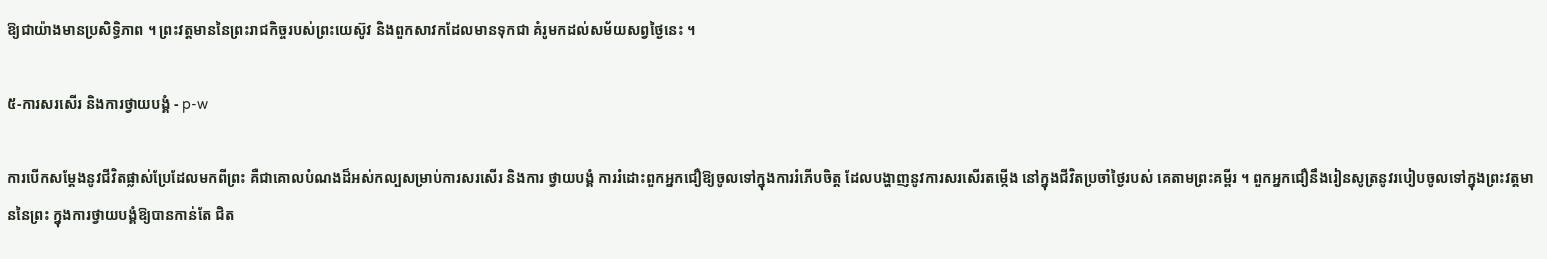ឱ្យជាយ៉ាងមានប្រសិទ្ធិភាព ។ ព្រះវត្តមាននៃព្រះរាជកិច្ចរបស់ព្រះយេស៊ូវ និងពួកសាវកដែលមានទុកជា គំរូមកដល់សម័យសព្វថ្ងៃនេះ ។

៥-ការសរសើរ និងការថ្វាយបង្គំ - p-w

ការបើកសម្តែងនូវជីវិតផ្លាស់ប្រែដែលមកពីព្រះ គឺជាគោលបំណងដ៏អស់កល្បសម្រាប់ការសរសើរ និងការ ថ្វាយបង្គំ ការរំដោះពួកអ្នកជឿឱ្យចូលទៅក្នុងការរំភើបចិត្ត ដែលបង្ហាញនូវការសរសើរតម្កើង នៅក្នុងជីវិតប្រចាំថ្ងៃរបស់ គេតាមព្រះគម្ពីរ ។ ពួកអ្នកជឿនឹងរៀនសូត្រនូវរបៀបចូលទៅក្នុងព្រះវត្តមាននៃព្រះ ក្នុងការថ្វាយបង្គំឱ្យបានកាន់តែ ជិត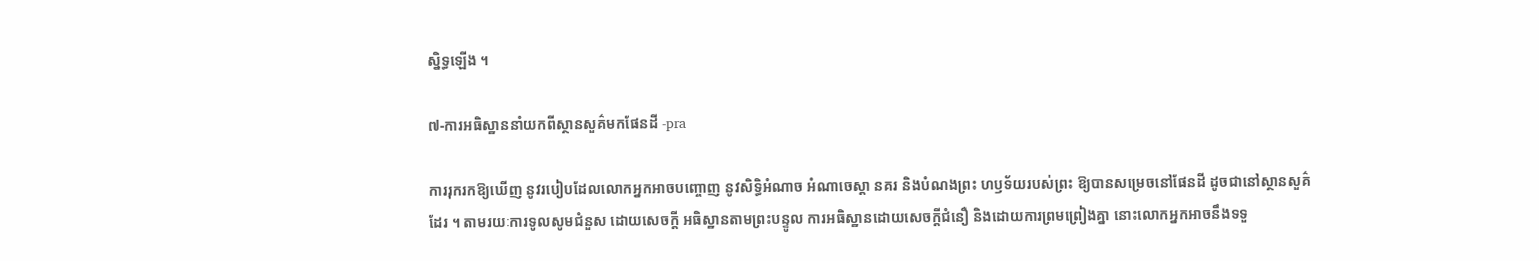ស្និទ្ធឡើង ។

៧-ការអធិស្ឋាននាំយកពីស្ថានសួគ៌មកផែនដី -pra

ការរុករកឱ្យឃើញ នូវរបៀបដែលលោកអ្នកអាចបញ្ចោញ នូវសិទ្ធិអំណាច អំណាចេស្តា នគរ និងបំណងព្រះ ហឫទ័យរបស់ព្រះ ឱ្យបានសម្រេចនៅផែនដី ដូចជានៅស្ថានសួគ៌ដែរ ។ តាមរយៈការទូលសូមជំនួស ដោយសេចក្តី អធិស្ឋានតាមព្រះបន្ទូល ការអធិស្ឋានដោយសេចក្តីជំនឿ និងដោយការព្រមព្រៀងគ្នា នោះលោកអ្នកអាចនឹងទទួ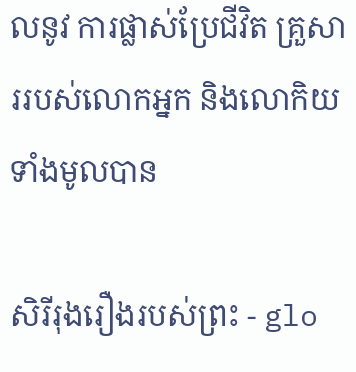លនូវ ការផ្លាស់ប្រែជីវិត គ្រួសាររបស់លោកអ្នក និងលោកិយទាំងមូលបាន

សិរីរុងរឿងរបស់ព្រះ - glo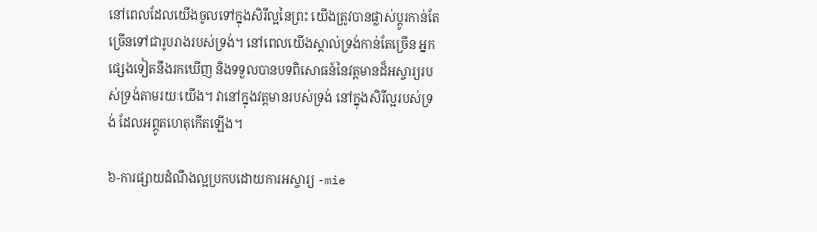នៅពេលដែលយើងចូលទៅក្នុងសិរីល្អនៃព្រះ យើងត្រូវបានផ្លាស់ប្តូរកាន់តែច្រើនទៅជារូបរាងរបស់ទ្រង់។ នៅពេលយើងស្គាល់ទ្រង់កាន់តែច្រើន អ្នកផ្សេងទៀតនឹងរកឃើញ និងទទួលបានបទពិសោធន៍នៃវត្តមានដ៏អស្ចារ្យរបស់ទ្រង់តាមរយៈយើង។ វានៅក្នុងវត្តមានរបស់ទ្រង់ នៅក្នុងសិរីល្អរបស់ទ្រង់ ដែលអព្ភូតហេតុកើតឡើង។

៦-ការផ្សាយដំណឹងល្អប្រកបដោយការអស្ចារ្យ -mie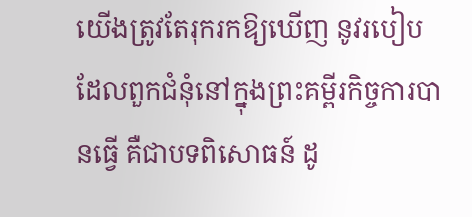យើងត្រូវតែរុករកឱ្យឃើញ នូវរបៀបដែលពួកជំនុំនៅក្នុងព្រះគម្ពីរកិច្ចការបានធ្វើ គឺជាបទពិសោធន៍ ដូ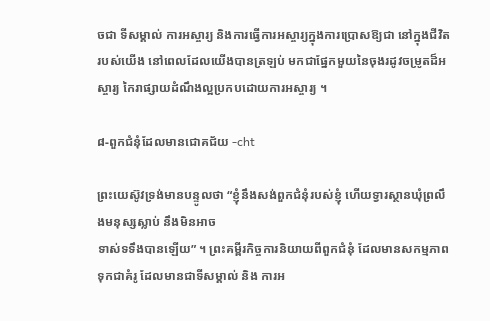ចជា ទីសម្គាល់ ការអស្ចារ្យ និងការធ្វើការអស្ចារ្យក្នុងការប្រោសឱ្យជា នៅក្នុងជីវិតរបស់យើង នៅពេលដែលយើងបានត្រឡប់ មកជាផ្នែកមួយនៃចុងរដូវចម្រូតដ៏អស្ចារ្យ កៃរាផ្សាយដំណឹងល្អប្រកបដោយការអស្ចារ្យ ។

៨-ពួកជំនុំដែលមានជោគជ័យ -cht

ព្រះយេស៊ូវទ្រង់មានបន្ទូលថា “ខ្ញុំនឹងសង់ពួកជំនុំរបស់ខ្ញុំ ហើយទ្វារស្ថានឃុំព្រលឹងមនុស្សស្លាប់ នឹងមិនអាច
ទាស់ទទឹងបានឡើយ” ។ ព្រះគម្ពីរកិច្ចការនិយាយពីពួកជំនុំ ដែលមានសកម្មភាពទុកជាគំរូ ដែលមានជាទីសម្គាល់ និង ការអ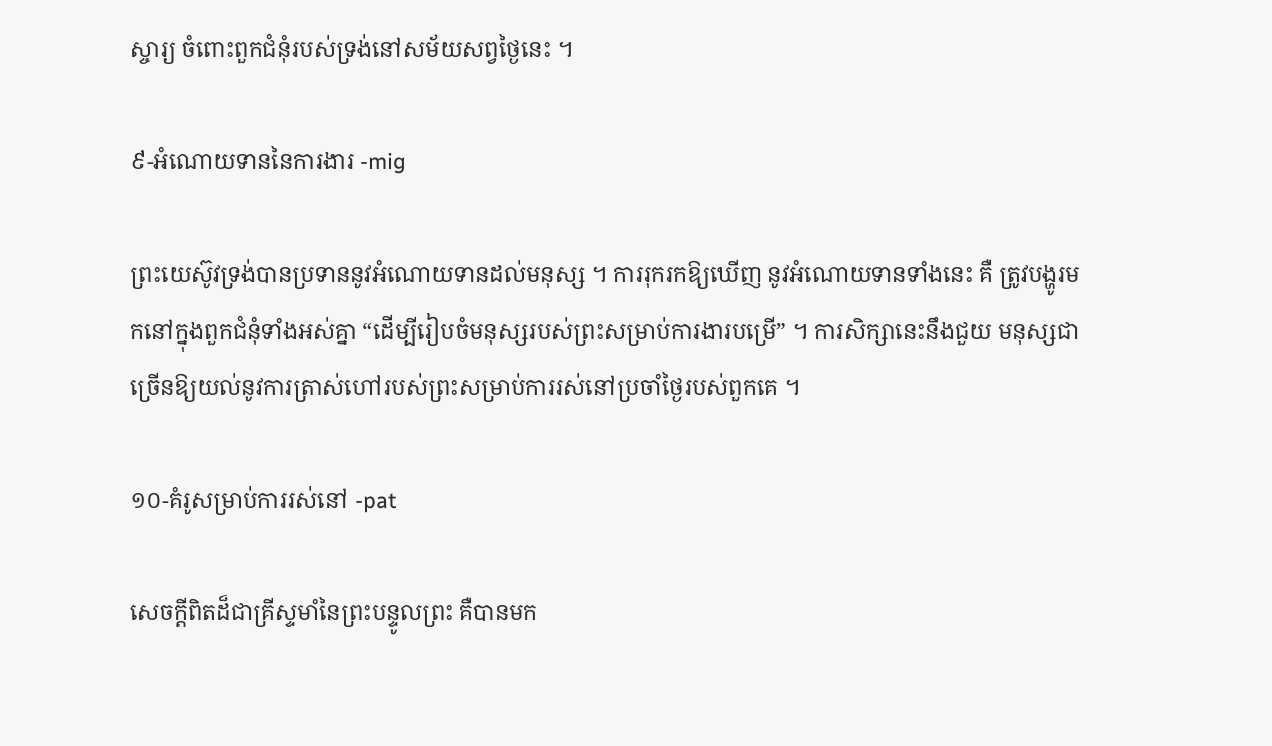ស្ចារ្យ ចំពោះពួកជំនុំរបស់ទ្រង់នៅសម័យសព្វថ្ងៃនេះ ។

៩-អំណោយទាននៃការងារ -mig

ព្រះយេស៊ូវទ្រង់បានប្រទាននូវអំណោយទានដល់មនុស្ស ។ ការរុករកឱ្យឃើញ នូវអំណោយទានទាំងនេះ គឺ ត្រូវបង្ហូរមកនៅក្នុងពួកជំនុំទាំងអស់គ្នា “ដើម្បីរៀបចំមនុស្សរបស់ព្រះសម្រាប់ការងារបម្រើ” ។ ការសិក្សានេះនឹងជួយ មនុស្សជាច្រើនឱ្យយល់នូវការត្រាស់ហៅរបស់ព្រះសម្រាប់ការរស់នៅប្រចាំថ្ងៃរបស់ពួកគេ ។

១០-គំរូសម្រាប់ការរស់នៅ -pat

សេចក្តីពិតដ៏ជាគ្រីស្ទមាំនៃព្រះបន្ទូលព្រះ គឺបានមក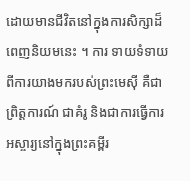ដោយមានជីវិតនៅក្នុងការសិក្សាដ៏ពេញនិយមនេះ ។ ការ ទាយទំទាយពីការយាងមករបស់ព្រះមេស៊ី គឺជាព្រិត្តការណ៍ ជាគំរូ និងជាការធ្វើការអស្ចារ្យនៅក្នុងព្រះគម្ពីរ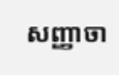សញ្ញាចា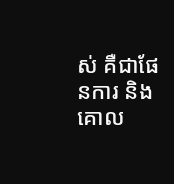ស់ គឺជាផែនការ និងគោល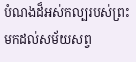បំណងដ៏អស់កល្បរបស់ព្រះ មកដល់សម័យសព្វ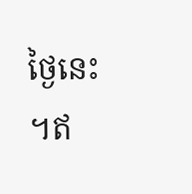ថ្ងៃនេះ ។ឥ